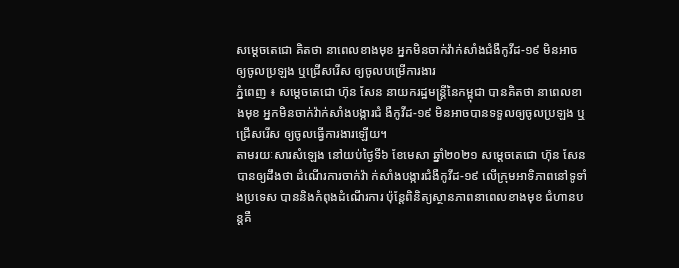សម្ដេចតេជោ គិតថា នាពេលខាងមុខ អ្នកមិនចាក់វ៉ាក់សាំងជំងឺកូវីដ-១៩ មិនអាចឲ្យចូលប្រឡង ឬជ្រើសរើស ឲ្យចូលបម្រើការងារ
ភ្នំពេញ ៖ សម្ដេចតេជោ ហ៊ុន សែន នាយករដ្ឋមន្ដ្រីនៃកម្ពុជា បានគិតថា នាពេលខាងមុខ អ្នកមិនចាក់វ៉ាក់សាំងបង្ការជំ ងឺកូវីដ-១៩ មិនអាចបានទទួលឲ្យចូលប្រឡង ឬជ្រើសរើស ឲ្យចូលធ្វើការងារឡើយ។
តាមរយៈសារសំឡេង នៅយប់ថ្ងៃទី៦ ខែមេសា ឆ្នាំ២០២១ សម្ដេចតេជោ ហ៊ុន សែន បានឲ្យដឹងថា ដំណើរការចាក់វ៉ា ក់សាំងបង្ការជំងឺកូវីដ-១៩ លើក្រុមអាទិភាពនៅទូទាំងប្រទេស បាននិងកំពុងដំណើរការ ប៉ុន្តែពិនិត្យស្ថានភាពនាពេលខាងមុខ ជំហានបន្តគឺ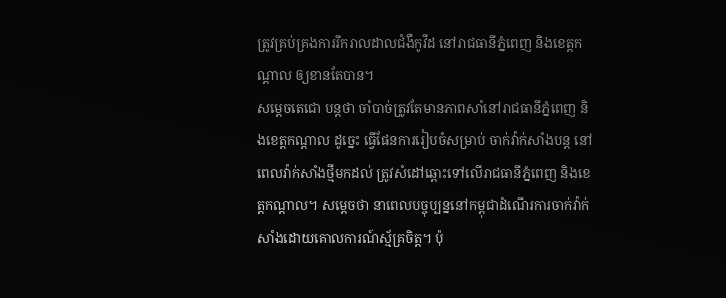ត្រូវគ្រប់គ្រងការរីករាលដាលជំងឺកូវីដ នៅរាជធានីភ្នំពេញ និងខេត្តកណ្ដាល ឲ្យខានតែបាន។
សម្តេចតេជោ បន្ដថា ចាំបាច់ត្រូវតែមានភាពសាំនៅរាជធានីភ្នំពេញ និងខេត្តកណ្ដាល ដូច្នេះ ធ្វើផែនការរៀបចំសម្រាប់ ចាក់វ៉ាក់សាំងបន្ត នៅពេលវ៉ាក់សាំងថ្មីមកដល់ ត្រូវសំដៅឆ្ពោះទៅលើរាជធានីភ្នំពេញ និងខេត្តកណ្ដាល។ សម្ដេចថា នាពេលបច្ចុប្បន្ននៅកម្ពុជាដំណើរការចាក់វ៉ាក់សាំងដោយគោលការណ៍ស្ម័គ្រចិត្ត។ ប៉ុ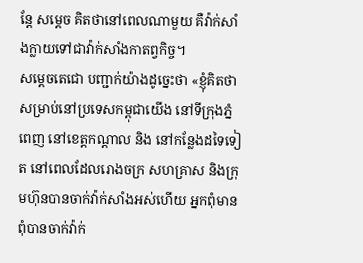ន្ដែ សម្ដេច គិតថានៅពេលណាមួយ គឺវ៉ាក់សាំងក្លាយទៅជាវ៉ាក់សាំងកាតព្វកិច្ច។
សម្ដេចតេជោ បញ្ជាក់យ៉ាងដូច្នេះថា «ខ្ញុំគិតថា សម្រាប់នៅប្រទេសកម្ពុជាយើង នៅទីក្រុងភ្នំពេញ នៅខេត្តកណ្ដាល និង នៅកន្លែងដទៃទៀត នៅពេលដែលរោងចក្រ សហគ្រាស និងក្រុមហ៊ុនបានចាក់វ៉ាក់សាំងអស់ហើយ អ្នកពុំមាន ពុំបានចាក់វ៉ាក់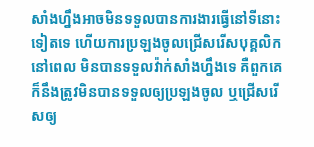សាំងហ្នឹងអាចមិនទទួលបានការងារធ្វើនៅទីនោះទៀតទេ ហើយការប្រឡងចូលជ្រើសរើសបុគ្គលិក នៅពេល មិនបានទទួលវ៉ាក់សាំងហ្នឹងទេ គឺពួកគេក៏នឹងត្រូវមិនបានទទួលឲ្យប្រឡងចូល ឬជ្រើសរើសឲ្យ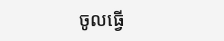ចូលធ្វើ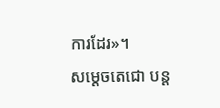ការដែរ»។
សម្ដេចតេជោ បន្ដ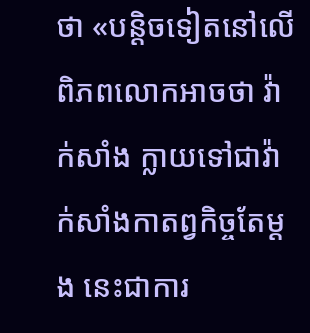ថា «បន្ដិចទៀតនៅលើពិភពលោកអាចថា វ៉ាក់សាំង ក្លាយទៅជាវ៉ាក់សាំងកាតព្វកិច្ចតែម្ដង នេះជាការ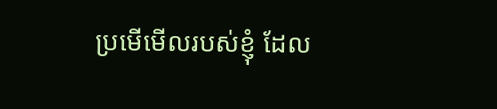ប្រមើមើលរបស់ខ្ញុំ ដែល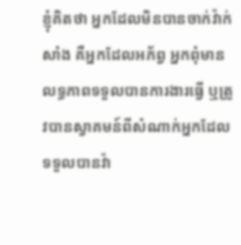ខ្ញុំគិតថា អ្នកដែលមិនបានចាក់វ៉ាក់សាំង គឺអ្នកដែលអភ័ព្វ អ្នកពុំមានលទ្ធភាពទទួលបានការងារធ្វើ ឬត្រូវបានស្វាគមន៍ពីសំណាក់អ្នកដែលទទួលបានវ៉ា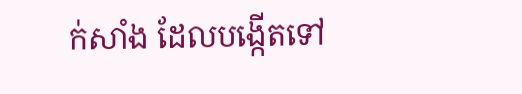ក់សាំង ដែលបង្កើតទៅ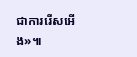ជាការរើសអើង»៕